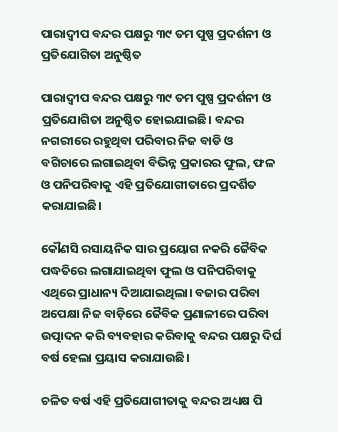ପାରାଦ୍ଵୀପ ବନ୍ଦର ପକ୍ଷରୁ ୩୯ ତମ ପୁଷ୍ପ ପ୍ରଦର୍ଶନୀ ଓ ପ୍ରତିଯୋଗିତା ଅନୁଷ୍ଠିତ

ପାରାଦ୍ଵୀପ ବନ୍ଦର ପକ୍ଷରୁ ୩୯ ତମ ପୁଷ୍ପ ପ୍ରଦର୍ଶନୀ ଓ ପ୍ରତିଯୋଗିତା ଅନୁଷ୍ଠିତ ହୋଇଯାଇଛି। ବନ୍ଦର ନଗରୀରେ ରହୁଥିବା ପରିବାର ନିଜ ବାଡି ଓ ବଗିଚାରେ ଲଗାଇଥିବା ବିଭିନ୍ନ ପ୍ରକାରର ଫୁଲ, ଫଳ ଓ ପନିପରିବାକୁ ଏହି ପ୍ରତିଯୋଗୀତାରେ ପ୍ରଦର୍ଶିତ କରାଯାଇଛି।

କୌଣସି ରସାୟନିକ ସାର ପ୍ରୟୋଗ ନକରି ଜୈବିକ ପଦ୍ଧତିରେ ଲଗାଯାଇଥିବା ଫୁଲ ଓ ପନିପରିବାକୁ ଏଥିରେ ପ୍ରାଧାନ୍ୟ ଦିଆଯାଇଥିଲା। ବଜାର ପରିବା ଅପେକ୍ଷା ନିଜ ବାଡ଼ିରେ ଜୈବିକ ପ୍ରଣାଳୀରେ ପରିବା ଉତ୍ପାଦନ କରି ବ୍ୟବହାର କରିବାକୁ ବନ୍ଦର ପକ୍ଷରୁ ଦିର୍ଘ ବର୍ଷ ହେଲା ପ୍ରୟାସ କରାଯାଉଛି।

ଚଳିତ ବର୍ଷ ଏହି ପ୍ରତିଯୋଗୀତାକୁ ବନ୍ଦର ଅଧ୍ୟକ୍ଷ ପି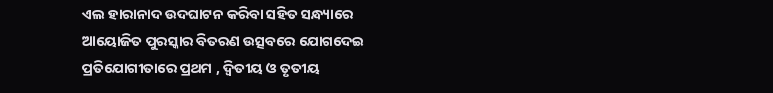ଏଲ ହାରାନାଦ ଉଦଘାଟନ କରିବା ସହିତ ସନ୍ଧ୍ୟାରେ ଆୟୋଜିତ ପୁରସ୍କାର ବିତରଣ ଉତ୍ସବରେ ଯୋଗଦେଇ ପ୍ରତିଯୋଗୀତାରେ ପ୍ରଥମ , ଦ୍ବିତୀୟ ଓ ତୃତୀୟ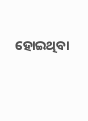ହୋଇଥିବା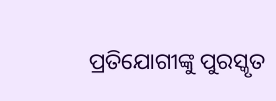ପ୍ରତିଯୋଗୀଙ୍କୁ ପୁରସ୍କୃତ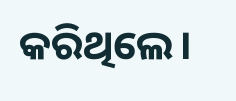କରିଥିଲେ।